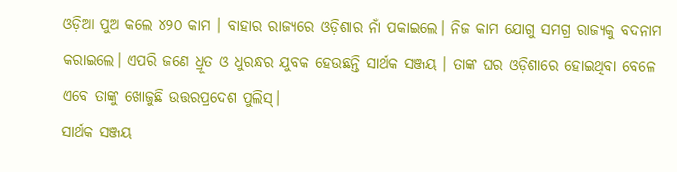ଓଡ଼ିଆ ପୁଅ କଲେ ୪୨୦ କାମ । ବାହାର ରାଜ୍ୟରେ ଓଡ଼ିଶାର ନାଁ ପକାଇଲେ। ନିଜ କାମ ଯୋଗୁ ସମଗ୍ର ରାଜ୍ୟକୁ ବଦନାମ କରାଇଲେ। ଏପରି ଜଣେ ଧ୍ରୂତ ଓ ଧୁରନ୍ଧର ଯୁବକ ହେଉଛନ୍ତି ସାର୍ଥକ ସଞ୍ଜୟ । ତାଙ୍କ ଘର ଓଡ଼ିଶାରେ ହୋଇଥିବା ବେଳେ ଏବେ ତାଙ୍କୁ ଖୋଜୁଛି ଉତ୍ତରପ୍ରଦେଶ ପୁଲିସ୍।
ସାର୍ଥକ ସଞ୍ଜୟ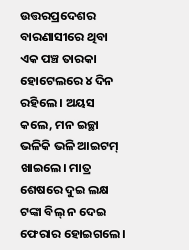ଉତ୍ତରପ୍ରଦେଶର ବାରଣାସୀରେ ଥିବା ଏକ ପଞ୍ଚ ତାରକା ହୋଟେଲରେ ୪ ଦିନ ରହିଲେ । ଅୟସ କଲେ, ମନ ଇଚ୍ଛା ଭଳିକି ଭଳି ଆଇଟମ୍ ଖାଇଲେ। ମାତ୍ର ଶେଷରେ ଦୁଇ ଲକ୍ଷ ଟଙ୍କା ବିଲ୍ ନ ଦେଇ ଫେରାର ହୋଇଗଲେ।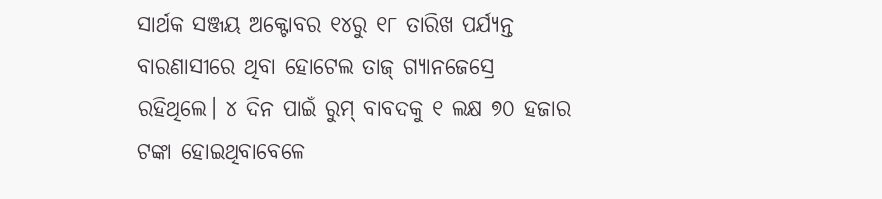ସାର୍ଥକ ସଞ୍ଜୟ ଅକ୍ଟୋବର ୧୪ରୁ ୧୮ ତାରିଖ ପର୍ଯ୍ୟନ୍ତ ବାରଣାସୀରେ ଥିବା ହୋଟେଲ ତାଜ୍ ଗ୍ୟାନଜେସ୍ରେ ରହିଥିଲେ। ୪ ଦିନ ପାଇଁ ରୁମ୍ ବାବଦକୁ ୧ ଲକ୍ଷ ୭୦ ହଜାର ଟଙ୍କା ହୋଇଥିବାବେଳେ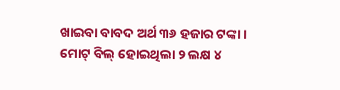ଖାଇବା ବାବଦ ଅର୍ଥ ୩୬ ହଜାର ଟଙ୍କା । ମୋଟ୍ ବିଲ୍ ହୋଇଥିଲା ୨ ଲକ୍ଷ ୪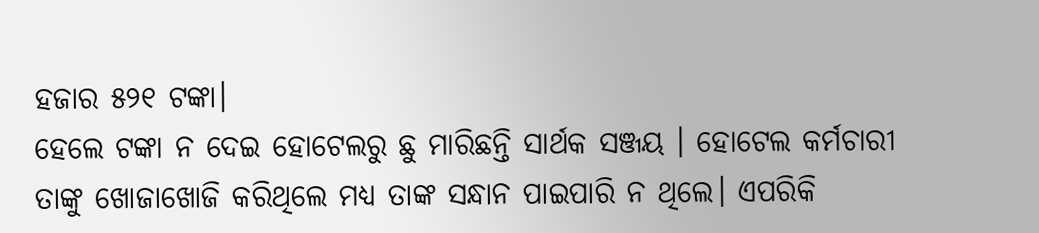ହଜାର ୫୨୧ ଟଙ୍କା।
ହେଲେ ଟଙ୍କା ନ ଦେଇ ହୋଟେଲରୁ ଛୁ ମାରିଛନ୍ତି ସାର୍ଥକ ସଞ୍ଜୟ । ହୋଟେଲ କର୍ମଚାରୀ ତାଙ୍କୁ ଖୋଜାଖୋଜି କରିଥିଲେ ମଧ୍ୟ ତାଙ୍କ ସନ୍ଧାନ ପାଇପାରି ନ ଥିଲେ। ଏପରିକି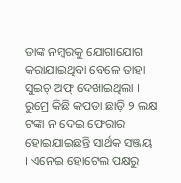ତାଙ୍କ ନମ୍ବରକୁ ଯୋଗାଯୋଗ କରାଯାଇଥିବା ବେଳେ ତାହା ସୁଇଚ୍ ଅଫ୍ ଦେଖାଇଥିଲା । ରୁମ୍ରେ କିଛି କପଡା ଛାଡ଼ି ୨ ଲକ୍ଷ ଟଙ୍କା ନ ଦେଇ ଫେରାର ହୋଇଯାଇଛନ୍ତି ସାର୍ଥକ ସଞ୍ଜୟ । ଏନେଇ ହୋଟେଲ ପକ୍ଷରୁ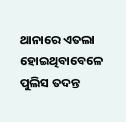ଥାନାରେ ଏତଲା ହୋଇଥିବାବେଳେ ପୁଲିସ ତଦନ୍ତ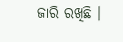ଜାରି ରଖିଛି ।